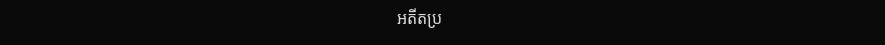អតីតប្រ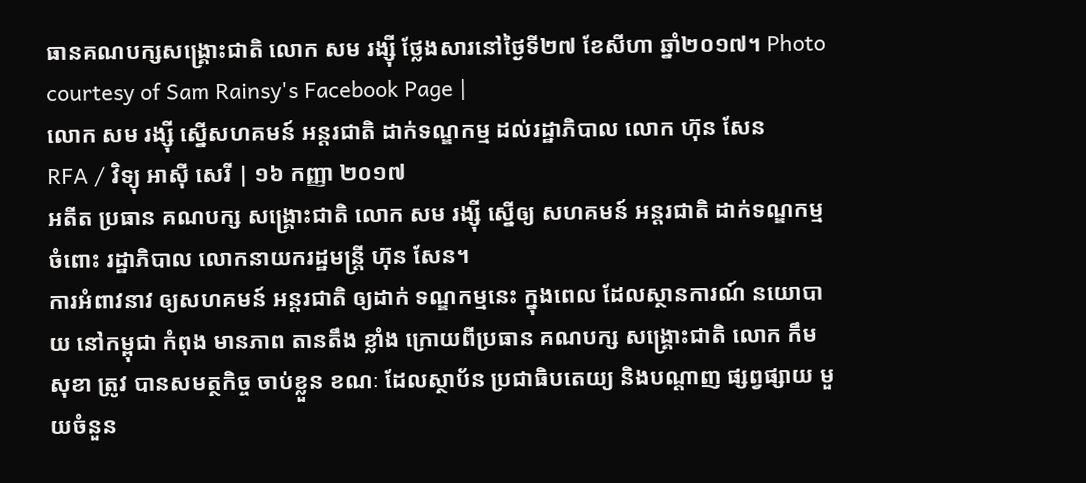ធានគណបក្សសង្គ្រោះជាតិ លោក សម រង្ស៊ី ថ្លែងសារនៅថ្ងៃទី២៧ ខែសីហា ឆ្នាំ២០១៧។ Photo courtesy of Sam Rainsy's Facebook Page |
លោក សម រង្ស៊ី ស្នើសហគមន៍ អន្តរជាតិ ដាក់ទណ្ឌកម្ម ដល់រដ្ឋាភិបាល លោក ហ៊ុន សែន
RFA / វិទ្យុ អាស៊ី សេរី | ១៦ កញ្ញា ២០១៧
អតីត ប្រធាន គណបក្ស សង្គ្រោះជាតិ លោក សម រង្ស៊ី ស្នើឲ្យ សហគមន៍ អន្តរជាតិ ដាក់ទណ្ឌកម្ម ចំពោះ រដ្ឋាភិបាល លោកនាយករដ្ឋមន្ត្រី ហ៊ុន សែន។
ការអំពាវនាវ ឲ្យសហគមន៍ អន្តរជាតិ ឲ្យដាក់ ទណ្ឌកម្មនេះ ក្នុងពេល ដែលស្ថានការណ៍ នយោបាយ នៅកម្ពុជា កំពុង មានភាព តានតឹង ខ្លាំង ក្រោយពីប្រធាន គណបក្ស សង្គ្រោះជាតិ លោក កឹម សុខា ត្រូវ បានសមត្ថកិច្ច ចាប់ខ្លួន ខណៈ ដែលស្ថាប័ន ប្រជាធិបតេយ្យ និងបណ្ដាញ ផ្សព្វផ្សាយ មួយចំនួន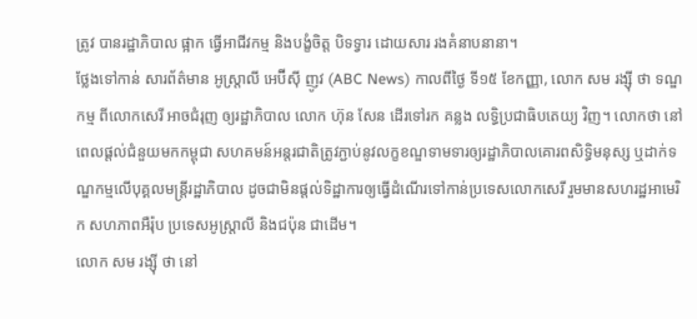ត្រូវ បានរដ្ឋាភិបាល ផ្អាក ធ្វើអាជីវកម្ម និងបង្ខំចិត្ត បិទទ្វារ ដោយសារ រងគំនាបនានា។
ថ្លែងទៅកាន់ សារព័ត៌មាន អូស្ត្រាលី អេប៊ីស៊ី ញូវ (ABC News) កាលពីថ្ងៃ ទី១៥ ខែកញ្ញា, លោក សម រង្ស៊ី ថា ទណ្ឌកម្ម ពីលោកសេរី អាចជំរុញ ឲ្យរដ្ឋាភិបាល លោក ហ៊ុន សែន ដើរទៅរក គន្លង លទ្ធិប្រជាធិបតេយ្យ វិញ។ លោកថា នៅពេលផ្ដល់ជំនួយមកកម្ពុជា សហគមន៍អន្តរជាតិត្រូវភ្ជាប់នូវលក្ខខណ្ឌទាមទារឲ្យរដ្ឋាភិបាលគោរពសិទ្ធិមនុស្ស ឬដាក់ទណ្ឌកម្មលើបុគ្គលមន្ត្រីរដ្ឋាភិបាល ដូចជាមិនផ្ដល់ទិដ្ឋាការឲ្យធ្វើដំណើរទៅកាន់ប្រទេសលោកសេរី រួមមានសហរដ្ឋអាមេរិក សហភាពអឺរ៉ុប ប្រទេសអូស្ត្រាលី និងជប៉ុន ជាដើម។
លោក សម រង្ស៊ី ថា នៅ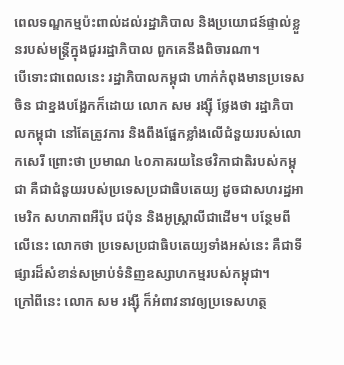ពេលទណ្ឌកម្មប៉ះពាល់ដល់រដ្ឋាភិបាល និងប្រយោជន៍ផ្ទាល់ខ្លួនរបស់មន្រ្តីក្នុងជួររដ្ឋាភិបាល ពួកគេនឹងពិចារណា។
បើទោះជាពេលនេះ រដ្ឋាភិបាលកម្ពុជា ហាក់កំពុងមានប្រទេសចិន ជាខ្នងបង្អែកក៏ដោយ លោក សម រង្ស៊ី ថ្លែងថា រដ្ឋាភិបាលកម្ពុជា នៅតែត្រូវការ និងពឹងផ្អែកខ្លាំងលើជំនួយរបស់លោកសេរី ព្រោះថា ប្រមាណ ៤០ភាគរយនៃថវិកាជាតិរបស់កម្ពុជា គឺជាជំនួយរបស់ប្រទេសប្រជាធិបតេយ្យ ដូចជាសហរដ្ឋអាមេរិក សហភាពអឺរ៉ុប ជប៉ុន និងអូស្ត្រាលីជាដើម។ បន្ថែមពីលើនេះ លោកថា ប្រទេសប្រជាធិបតេយ្យទាំងអស់នេះ គឺជាទីផ្សារដ៏សំខាន់សម្រាប់ទំនិញឧស្សាហកម្មរបស់កម្ពុជា។
ក្រៅពីនេះ លោក សម រង្ស៊ី ក៏អំពាវនាវឲ្យប្រទេសហត្ថ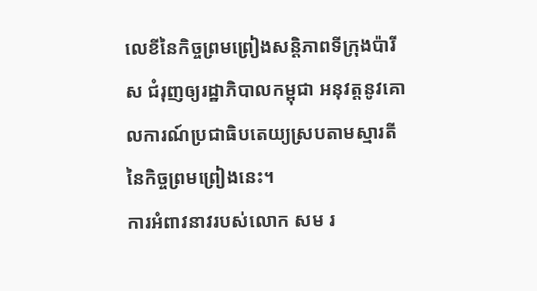លេខីនៃកិច្ចព្រមព្រៀងសន្តិភាពទីក្រុងប៉ារីស ជំរុញឲ្យរដ្ឋាភិបាលកម្ពុជា អនុវត្តនូវគោលការណ៍ប្រជាធិបតេយ្យស្របតាមស្មារតីនៃកិច្ចព្រមព្រៀងនេះ។
ការអំពាវនាវរបស់លោក សម រ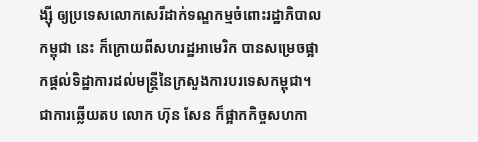ង្ស៊ី ឲ្យប្រទេសលោកសេរីដាក់ទណ្ឌកម្មចំពោះរដ្ឋាភិបាលកម្ពុជា នេះ ក៏ក្រោយពីសហរដ្ឋអាមេរិក បានសម្រេចផ្អាកផ្ដល់ទិដ្ឋាការដល់មន្ត្រីនៃក្រសួងការបរទេសកម្ពុជា។ ជាការឆ្លើយតប លោក ហ៊ុន សែន ក៏ផ្អាកកិច្ចសហកា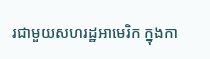រជាមួយសហរដ្ឋអាមេរិក ក្នុងកា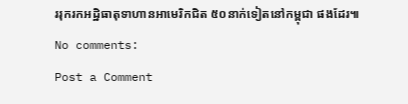ររុករកអដ្ឋិធាតុទាហានអាមេរិកជិត ៥០នាក់ទៀតនៅកម្ពុជា ផងដែរ៕
No comments:
Post a Comment